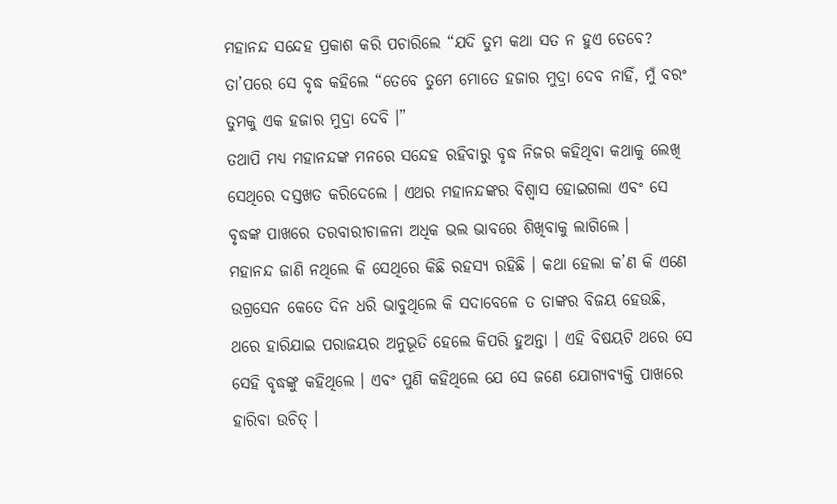ମହାନନ୍ଦ ସନ୍ଦେହ ପ୍ରକାଶ କରି ପଚାରିଲେ “ଯଦି ତୁମ କଥା ସତ ନ ହୁଏ ତେବେ?
ତା’ପରେ ସେ ବୃଦ୍ଧ କହିଲେ “ତେବେ ତୁମେ ମୋତେ ହଜାର ମୁଦ୍ରା ଦେବ ନାହିଁ, ମୁଁ ବରଂ ତୁମକୁ ଏକ ହଜାର ମୁଦ୍ରା ଦେବି ।”
ତଥାପି ମଧ୍ୟ ମହାନନ୍ଦଙ୍କ ମନରେ ସନ୍ଦେହ ରହିବାରୁ ବୃଦ୍ଧ ନିଜର କହିଥିବା କଥାକୁ ଲେଖି ସେଥିରେ ଦସ୍ତଖତ କରିଦେଲେ । ଏଥର ମହାନନ୍ଦଙ୍କର ବିଶ୍ୱାସ ହୋଇଗଲା ଏବଂ ସେ ବୃଦ୍ଧଙ୍କ ପାଖରେ ତରବାରୀଚାଳନା ଅଧିକ ଭଲ ଭାବରେ ଶିଖିବାକୁ ଲାଗିଲେ ।
ମହାନନ୍ଦ ଜାଣି ନଥିଲେ କି ସେଥିରେ କିଛି ରହସ୍ୟ ରହିଛି । କଥା ହେଲା କ’ଣ କି ଏଣେ ଉଗ୍ରସେନ କେତେ ଦିନ ଧରି ଭାବୁଥିଲେ କି ସଦାବେଳେ ତ ତାଙ୍କର ବିଜୟ ହେଉଛି, ଥରେ ହାରିଯାଇ ପରାଜୟର ଅନୁଭୂତି ହେଲେ କିପରି ହୁଅନ୍ତା । ଏହି ବିଷୟଟି ଥରେ ସେ ସେହି ବୃଦ୍ଧଙ୍କୁ କହିଥିଲେ । ଏବଂ ପୁଣି କହିଥିଲେ ଯେ ସେ ଜଣେ ଯୋଗ୍ୟବ୍ୟକ୍ତି ପାଖରେ ହାରିବା ଉଚିତ୍ ।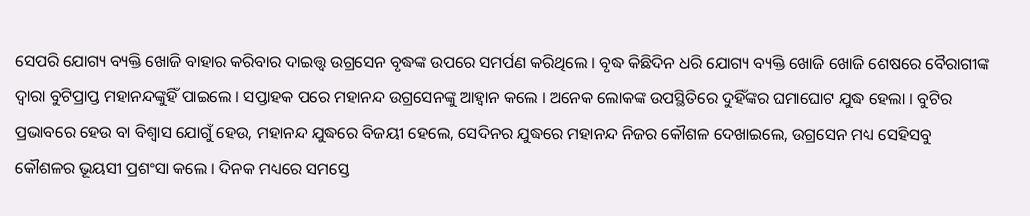ସେପରି ଯୋଗ୍ୟ ବ୍ୟକ୍ତି ଖୋଜି ବାହାର କରିବାର ଦାଇତ୍ତ୍ଵ ଉଗ୍ରସେନ ବୃଦ୍ଧଙ୍କ ଉପରେ ସମର୍ପଣ କରିଥିଲେ । ବୃଦ୍ଧ କିଛିଦିନ ଧରି ଯୋଗ୍ୟ ବ୍ୟକ୍ତି ଖୋଜି ଖୋଜି ଶେଷରେ ବୈରାଗୀଙ୍କ ଦ୍ୱାରା ବୁଟିପ୍ରାପ୍ତ ମହାନନ୍ଦଙ୍କୁହିଁ ପାଇଲେ । ସପ୍ତାହକ ପରେ ମହାନନ୍ଦ ଉଗ୍ରସେନଙ୍କୁ ଆହ୍ୱାନ କଲେ । ଅନେକ ଲୋକଙ୍କ ଉପସ୍ଥିତିରେ ଦୁହିଁଙ୍କର ଘମାଘୋଟ ଯୁଦ୍ଧ ହେଲା । ବୁଟିର ପ୍ରଭାବରେ ହେଉ ବା ବିଶ୍ୱାସ ଯୋଗୁଁ ହେଉ, ମହାନନ୍ଦ ଯୁଦ୍ଧରେ ବିଜୟୀ ହେଲେ, ସେଦିନର ଯୁଦ୍ଧରେ ମହାନନ୍ଦ ନିଜର କୌଶଳ ଦେଖାଇଲେ, ଉଗ୍ରସେନ ମଧ୍ୟ ସେହିସବୁ କୌଶଳର ଭୂୟସୀ ପ୍ରଶଂସା କଲେ । ଦିନକ ମଧ୍ୟରେ ସମସ୍ତେ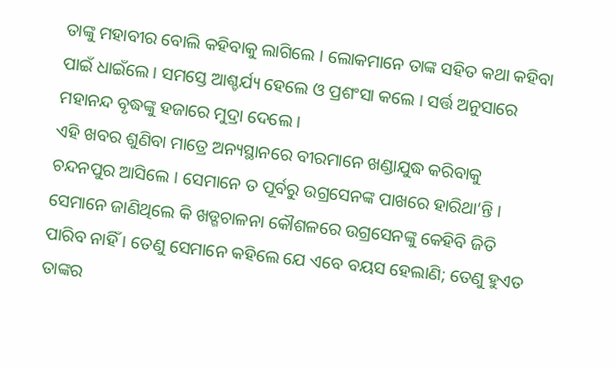ତାଙ୍କୁ ମହାବୀର ବୋଲି କହିବାକୁ ଲାଗିଲେ । ଲୋକମାନେ ତାଙ୍କ ସହିତ କଥା କହିବା ପାଇଁ ଧାଇଁଲେ । ସମସ୍ତେ ଆଶ୍ଚର୍ଯ୍ୟ ହେଲେ ଓ ପ୍ରଶଂସା କଲେ । ସର୍ତ୍ତ ଅନୁସାରେ ମହାନନ୍ଦ ବୃଦ୍ଧଙ୍କୁ ହଜାରେ ମୁଦ୍ରା ଦେଲେ ।
ଏହି ଖବର ଶୁଣିବା ମାତ୍ରେ ଅନ୍ୟସ୍ଥାନରେ ବୀରମାନେ ଖଣ୍ଡାଯୁଦ୍ଧ କରିବାକୁ ଚନ୍ଦନପୁର ଆସିଲେ । ସେମାନେ ତ ପୂର୍ବରୁ ଉଗ୍ରସେନଙ୍କ ପାଖରେ ହାରିଥା’ନ୍ତି । ସେମାନେ ଜାଣିଥିଲେ କି ଖଡ୍ଗଚାଳନା କୌଶଳରେ ଉଗ୍ରସେନଙ୍କୁ କେହିବି ଜିତି ପାରିବ ନାହିଁ । ତେଣୁ ସେମାନେ କହିଲେ ଯେ ଏବେ ବୟସ ହେଲାଣି; ତେଣୁ ହୁଏତ ତାଙ୍କର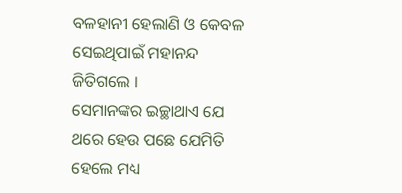ବଳହାନୀ ହେଲାଣି ଓ କେବଳ ସେଇଥିପାଇଁ ମହାନନ୍ଦ ଜିତିଗଲେ ।
ସେମାନଙ୍କର ଇଚ୍ଛାଥାଏ ଯେ ଥରେ ହେଉ ପଛେ ଯେମିତି ହେଲେ ମଧ୍ୟ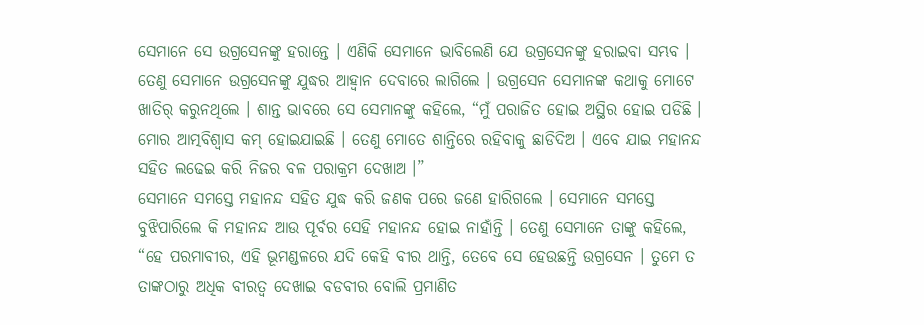ସେମାନେ ସେ ଉଗ୍ରସେନଙ୍କୁ ହରାନ୍ତେ । ଏଣିକି ସେମାନେ ଭାବିଲେଣି ଯେ ଉଗ୍ରସେନଙ୍କୁ ହରାଇବା ସମ୍ଭବ । ତେଣୁ ସେମାନେ ଉଗ୍ରସେନଙ୍କୁ ଯୁଦ୍ଧର ଆହ୍ୱାନ ଦେବାରେ ଲାଗିଲେ । ଉଗ୍ରସେନ ସେମାନଙ୍କ କଥାକୁ ମୋଟେ ଖାତିର୍ କରୁନଥିଲେ । ଶାନ୍ତ ଭାବରେ ସେ ସେମାନଙ୍କୁ କହିଲେ, “ମୁଁ ପରାଜିତ ହୋଇ ଅସ୍ଥିର ହୋଇ ପଡିଛି । ମୋର ଆତ୍ମବିଶ୍ୱାସ କମ୍ ହୋଇଯାଇଛି । ତେଣୁ ମୋତେ ଶାନ୍ତିରେ ରହିବାକୁ ଛାଡିଦିଅ । ଏବେ ଯାଇ ମହାନନ୍ଦ ସହିତ ଲଢେଇ କରି ନିଜର ବଳ ପରାକ୍ରମ ଦେଖାଅ ।”
ସେମାନେ ସମସ୍ତେ ମହାନନ୍ଦ ସହିତ ଯୁଦ୍ଧ କରି ଜଣକ ପରେ ଜଣେ ହାରିଗଲେ । ସେମାନେ ସମସ୍ତେ ବୁଝିପାରିଲେ କି ମହାନନ୍ଦ ଆଉ ପୂର୍ବର ସେହି ମହାନନ୍ଦ ହୋଇ ନାହାଁନ୍ତି । ତେଣୁ ସେମାନେ ତାଙ୍କୁ କହିଲେ, “ହେ ପରମାବୀର, ଏହି ଭୂମଣ୍ଡଳରେ ଯଦି କେହି ବୀର ଥାନ୍ତି, ତେବେ ସେ ହେଉଛନ୍ତି ଉଗ୍ରସେନ । ତୁମେ ତ ତାଙ୍କଠାରୁ ଅଧିକ ବୀରତ୍ୱ ଦେଖାଇ ବଡବୀର ବୋଲି ପ୍ରମାଣିତ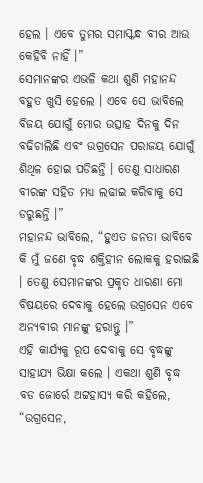ହେଲ । ଏବେ ତୁମର ସମାସ୍କନ୍ଧ ବୀର ଆଉ କେହିବି ନାହିଁ ।”
ସେମାନଙ୍କର ଏଭଳି କଥା ଶୁଣି ମହାନନ୍ଦ ବହୁତ ଖୁସି ହେଲେ । ଏବେ ସେ ଭାବିଲେ ବିଜୟ ଯୋଗୁଁ ମୋର ଉତ୍ସାହ ଦିନକୁ ଦିନ ବଢିଚାଲିଛି ଏବଂ ଉଗ୍ରସେନ ପରାଜୟ ଯୋଗୁଁ ଶିଥିଳ ହୋଇ ପଡିଛନ୍ତି । ତେଣୁ ସାଧାରଣ ବୀରଙ୍କ ସହିତ ମଧ୍ୟ ଲଢାଇ କରିବାକୁ ସେ ଡରୁଛନ୍ତି ।”
ମହାନନ୍ଦ ଭାବିଲେ, “ହୁଏତ ଜନତା ଭାବିବେ କି ମୁଁ ଜଣେ ବୃଦ୍ଧ ଶକ୍ତିହୀନ ଲୋକକୁ ହରାଇଛି । ତେଣୁ ସେମାନଙ୍କର ପ୍ରକୃତ ଧାରଣା ମୋ ବିଷୟରେ ଦେବାକୁ ହେଲେ ଉଗ୍ରସେନ ଏବେ ଅନ୍ୟବୀର ମାନଙ୍କୁ ହରାନ୍ତୁ ।”
ଏହି କାର୍ଯ୍ୟକୁ ରୂପ ଦେବାକୁ ସେ ବୃଦ୍ଧଙ୍କୁ ସାହାଯ୍ୟ ଭିକ୍ଷା କଲେ । ଏକଥା ଶୁଣି ବୃଦ୍ଧ ବଡ ଜୋର୍ରେ ଅଟ୍ଟହାସ୍ୟ କରି କହିଲେ, “ଉଗ୍ରସେନ,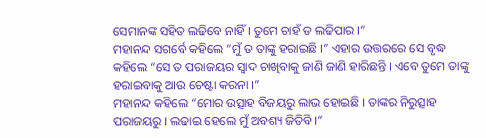ସେମାନଙ୍କ ସହିତ ଲଢିବେ ନାହିଁ । ତୁମେ ଚାହଁ ତ ଲଢିପାର ।”
ମହାନନ୍ଦ ସଗର୍ବେ କହିଲେ “ମୁଁ ତ ତାଙ୍କୁ ହରାଇଛି ।” ଏହାର ଉତ୍ତରରେ ସେ ବୃଦ୍ଧ କହିଲେ “ସେ ତ ପରାଜୟର ସ୍ୱାଦ ଚାଖିବାକୁ ଜାଣି ଜାଣି ହାରିଛନ୍ତି । ଏବେ ତୁମେ ତାଙ୍କୁ ହରାଇବାକୁ ଆଉ ଚେଷ୍ଟା କରନା ।”
ମହାନନ୍ଦ କହିଲେ “ମୋର ଉତ୍ସାହ ବିଜୟରୁ ଲାଭ ହୋଇଛି । ତାଙ୍କର ନିରୁତ୍ସାହ ପରାଜୟରୁ । ଲଢାଇ ହେଲେ ମୁଁ ଅବଶ୍ୟ ଜିତିବି ।”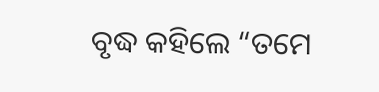ବୃଦ୍ଧ କହିଲେ “ତମେ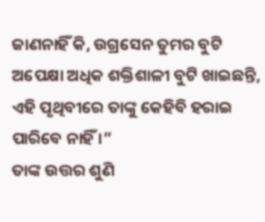ଜାଣନାହିଁ କି, ଉଗ୍ରସେନ ତୁମର ବୁଟି ଅପେକ୍ଷା ଅଧିକ ଶକ୍ତିଶାଳୀ ବୁଟି ଖାଇଛନ୍ତି, ଏହି ପୃଥିବୀରେ ତାଙ୍କୁ କେହିବି ହରାଇ ପାରିବେ ନାହିଁ ।”
ତାଙ୍କ ଉତ୍ତର ଶୁଣି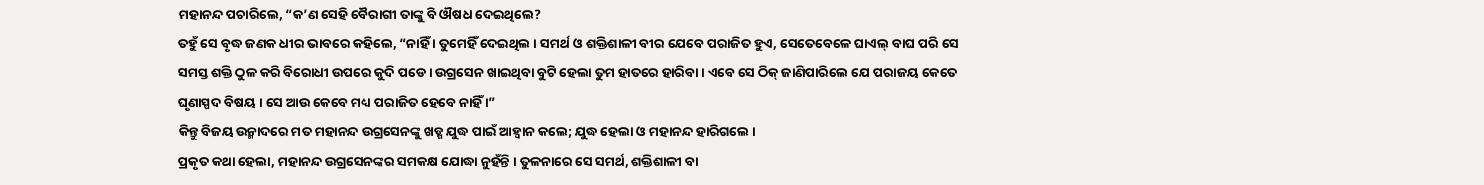ମହାନନ୍ଦ ପଚାରିଲେ, “କ’ଣ ସେହି ବୈରାଗୀ ତାଙ୍କୁ ବି ଔଷଧ ଦେଇଥିଲେ?
ତହୁଁ ସେ ବୃଦ୍ଧ ଜଣକ ଧୀର ଭାବରେ କହିଲେ, “ନାହିଁ । ତୁମେହିଁ ଦେଇଥିଲ । ସମର୍ଥ ଓ ଶକ୍ତିଶାଳୀ ବୀର ଯେବେ ପରାଜିତ ହୁଏ, ସେତେବେଳେ ଘାଏଲ୍ ବାଘ ପରି ସେ ସମସ୍ତ ଶକ୍ତି ଠୁଳ କରି ବିରୋଧୀ ଉପରେ କୁଦି ପଡେ । ଉଗ୍ରସେନ ଖାଇଥିବା ବୁଟି ହେଲା ତୁମ ହାତରେ ହାରିବା । ଏବେ ସେ ଠିକ୍ ଜାଣିପାରିଲେ ଯେ ପରାଜୟ କେତେ ଘୃଣାସ୍ପଦ ବିଷୟ । ସେ ଆଉ କେବେ ମଧ୍ୟ ପରାଜିତ ହେବେ ନାହିଁ ।”
କିନ୍ତୁ ବିଜୟ ଉନ୍ମାଦରେ ମତ ମହାନନ୍ଦ ଉଗ୍ରସେନଙ୍କୁ ଖଡ୍ଗ ଯୁଦ୍ଧ ପାଇଁ ଆହ୍ୱାନ କଲେ; ଯୁଦ୍ଧ ହେଲା ଓ ମହାନନ୍ଦ ହାରିଗଲେ ।
ପ୍ରକୃତ କଥା ହେଲା, ମହାନନ୍ଦ ଉଗ୍ରସେନଙ୍କର ସମକକ୍ଷ ଯୋଦ୍ଧା ନୁହଁନ୍ତି । ତୁଳନାରେ ସେ ସମର୍ଥ, ଶକ୍ତିଶାଳୀ ବା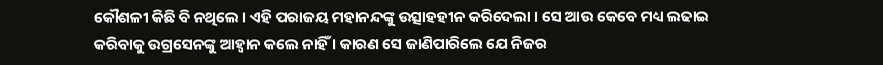କୌଶଳୀ କିଛି ବି ନଥିଲେ । ଏହି ପରାଜୟ ମହାନନ୍ଦଙ୍କୁ ଉତ୍ସାହହୀନ କରିଦେଲା । ସେ ଆଉ କେବେ ମଧ୍ୟ ଲଢାଇ କରିବାକୁ ଉଗ୍ରସେନଙ୍କୁ ଆହ୍ୱାନ କଲେ ନାହିଁ । କାରଣ ସେ ଜାଣିପାରିଲେ ଯେ ନିଜର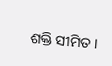ଶକ୍ତି ସୀମିତ ।